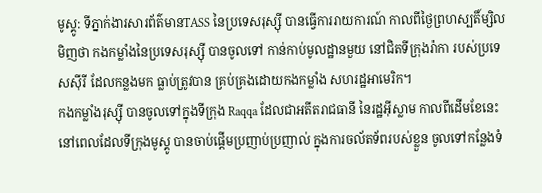មូស្គូ: ទីភ្នាក់ងារសារព័ត៌មានTASS នៃប្រទេសរុស្ស៊ី បានធ្វើការរាយការណ៍ កាលពីថ្ងៃព្រហស្បតិ៍ម្សិលមិញថា កងកម្លាំងនៃប្រទេសរុស្ស៊ី បានចូលទៅ កាន់កាប់មូលដ្ឋានមួយ នៅជិតទីក្រុងរ៉ាកា របស់ប្រទេសស៊ីរី ដែលកន្លងមក ធ្លាប់ត្រូវបាន គ្រប់គ្រងដោយកងកម្លាំង សហរដ្ឋអាមេរិក។
កងកម្លាំងរុស្ស៊ី បានចូលទៅក្នុងទីក្រុង Raqqa ដែលជាអតីតរាជធានី នៃរដ្ឋអ៊ីស្លាម កាលពីដើមខែនេះ នៅពេលដែលទីក្រុងមូស្គូ បានចាប់ផ្តើមប្រញាប់ប្រញាល់ ក្នុងការចល័តទ័ពរបស់ខ្លួន ចូលទៅកន្លែងទំ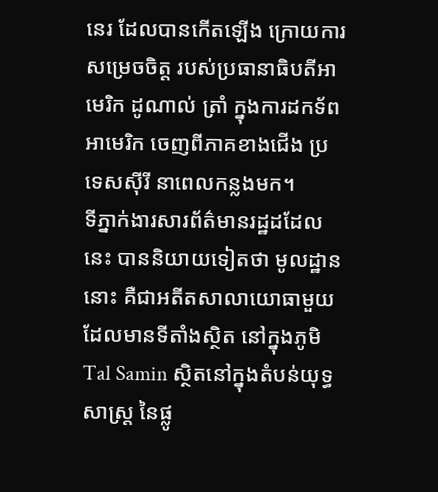នេរ ដែលបានកើតឡើង ក្រោយការសម្រេចចិត្ត របស់ប្រធានាធិបតីអាមេរិក ដូណាល់ ត្រាំ ក្នុងការដកទ័ពអាមេរិក ចេញពីភាគខាងជើង ប្រទេសស៊ីរី នាពេលកន្លងមក។
ទីភ្នាក់ងារសារព័ត៌មានរដ្ឋដដែលនេះ បាននិយាយទៀតថា មូលដ្ឋាននោះ គឺជាអតីតសាលាយោធាមួយ ដែលមានទីតាំងស្ថិត នៅក្នុងភូមិ Tal Samin ស្ថិតនៅក្នុងតំបន់យុទ្ធសាស្ត្រ នៃផ្លូ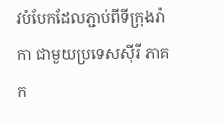វបំបែកដែលភ្ជាប់ពីទីក្រុងរ៉ាកា ជាមួយប្រទេសស៊ីរី ភាគក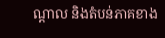ណ្តាល និងតំបន់ភាគខាង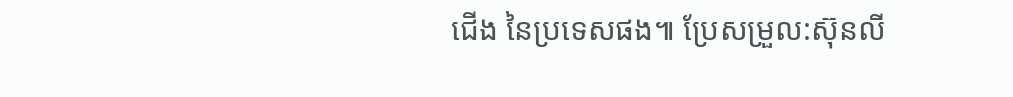ជើង នៃប្រទេសផង៕ ប្រែសម្រួល:ស៊ុនលី